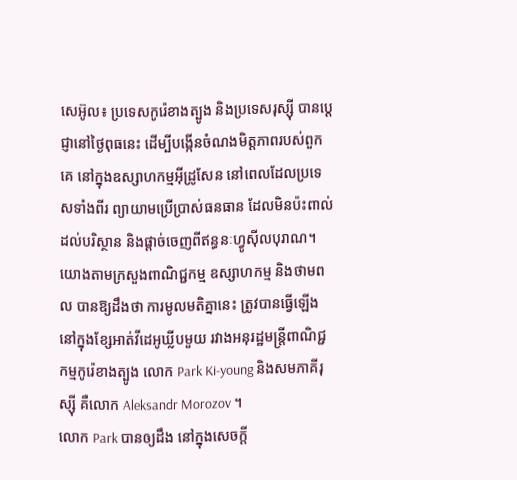សេអ៊ូល៖ ប្រទេសកូរ៉េខាងត្បូង និងប្រទេសរុស្ស៊ី បានប្តេជ្ញានៅថ្ងៃពុធនេះ ដើម្បីបង្កើនចំណងមិត្តភាពរបស់ពួកគេ នៅក្នុងឧស្សាហកម្មអ៊ីដ្រូសែន នៅពេលដែលប្រទេសទាំងពីរ ព្យាយាមប្រើប្រាស់ធនធាន ដែលមិនប៉ះពាល់ដល់បរិស្ថាន និងផ្តាច់ចេញពីឥន្ធនៈហ្វូស៊ីលបុរាណ។
យោងតាមក្រសួងពាណិជ្ជកម្ម ឧស្សាហកម្ម និងថាមពល បានឱ្យដឹងថា ការមូលមតិគ្នានេះ ត្រូវបានធ្វើឡើង នៅក្នុងខ្សែអាត់វីដេអូឃ្លីបមួយ រវាងអនុរដ្ឋមន្រ្តីពាណិជ្ជកម្មកូរ៉េខាងត្បូង លោក Park Ki-young និងសមភាគីរុស្ស៊ី គឺលោក Aleksandr Morozov ។
លោក Park បានឲ្យដឹង នៅក្នុងសេចក្តី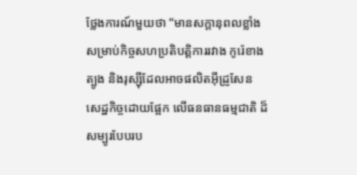ថ្លែងការណ៍មួយថា “មានសក្តានុពលខ្លាំង សម្រាប់កិច្ចសហប្រតិបត្តិការរវាង កូរ៉េខាងត្បូង និងរុស្ស៊ីដែលអាចផលិតអ៊ីដ្រូសែន សេដ្ឋកិច្ចដោយផ្អែក លើធនធានធម្មជាតិ ដ៏សម្បូរបែបរប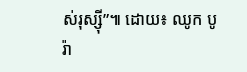ស់រុស្ស៊ី”៕ ដោយ៖ ឈូក បូរ៉ា